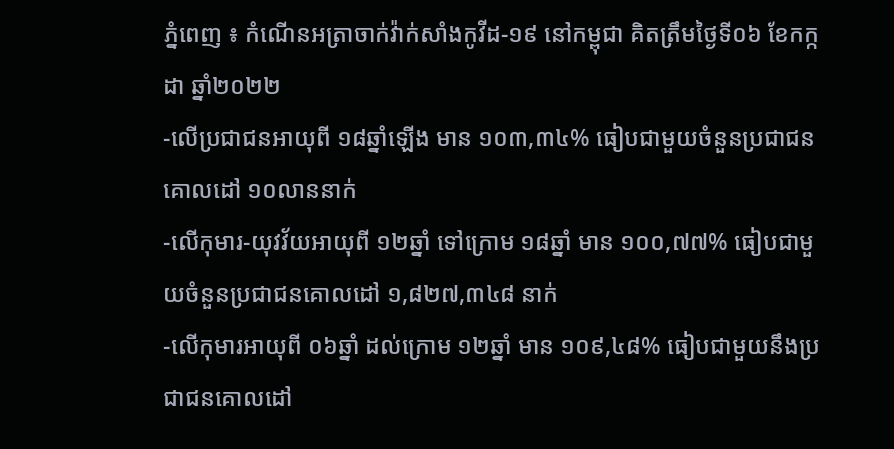ភ្នំពេញ ៖ កំណេីនអត្រាចាក់វ៉ាក់សាំងកូវីដ-១៩ នៅកម្ពុជា គិតត្រឹមថ្ងៃទី០៦ ខែកក្កដា ឆ្នាំ២០២២
-លើប្រជាជនអាយុពី ១៨ឆ្នាំឡើង មាន ១០៣,៣៤% ធៀបជាមួយចំនួនប្រជាជនគោលដៅ ១០លាននាក់
-លើកុមារ-យុវវ័យអាយុពី ១២ឆ្នាំ ទៅក្រោម ១៨ឆ្នាំ មាន ១០០,៧៧% ធៀបជាមួយចំនួនប្រជាជនគោលដៅ ១,៨២៧,៣៤៨ នាក់
-លើកុមារអាយុពី ០៦ឆ្នាំ ដល់ក្រោម ១២ឆ្នាំ មាន ១០៩,៤៨% ធៀបជាមួយនឹងប្រជាជនគោលដៅ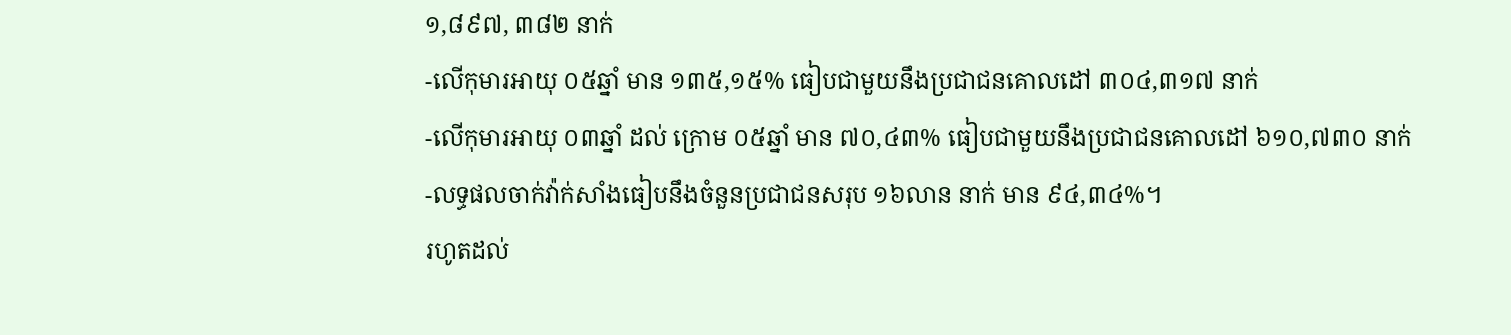១,៨៩៧, ៣៨២ នាក់
-លើកុមារអាយុ ០៥ឆ្នាំ មាន ១៣៥,១៥% ធៀបជាមួយនឹងប្រជាជនគោលដៅ ៣០៤,៣១៧ នាក់
-លើកុមារអាយុ ០៣ឆ្នាំ ដល់ ក្រោម ០៥ឆ្នាំ មាន ៧០,៤៣% ធៀបជាមួយនឹងប្រជាជនគោលដៅ ៦១០,៧៣០ នាក់
-លទ្ធផលចាក់វ៉ាក់សាំងធៀបនឹងចំនួនប្រជាជនសរុប ១៦លាន នាក់ មាន ៩៤,៣៤%។
រហូតដល់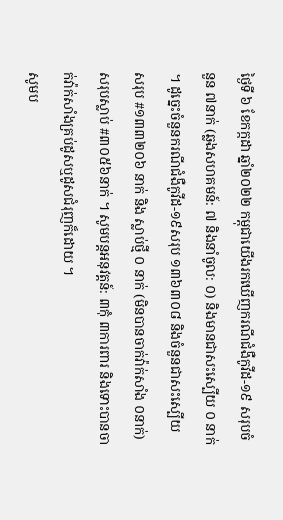ថ្ងៃទី ៦ ខែកក្កដា ឆ្នាំ២០២២ កម្ពុជាយេីងរកឃេីញករណីជំងឺកូវីដ-១៩ សរុបចំនួន ៧នាក់ (ឆ្លងសហគមន៍: ៧ និងនាំចូល: ០) និងមានជាសះស្បេីយ ០ នាក់ ។ ដូច្នេះចំនួនករណីជំងឺកូវីដ-១៩សរុប ១៣៦៣០៨ និងចំនួនជាសះស្បេីយសរុប #១៣៣២០៦ នាក់ និង ស្លាប់ថ្មី ០ នាក់ (មិនបានចាក់វ៉ាក់សាំង ០នាក់) សរុបស្លាប់ #៣០៥៦នាក់ ។ សូមបន្តអនុវត្តន៍: ៣កុំ ៣ការពារ និងទោះបានចាក់វ៉ាក់សាំងគ្រប់ដូសឬដូសជំរុញក៏ដោយ ។
សូមប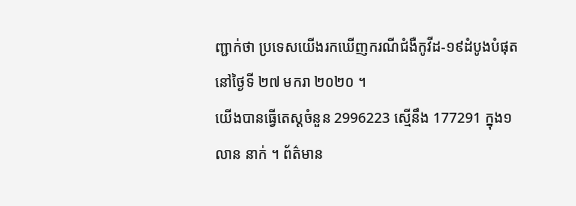ញ្ជាក់ថា ប្រទេសយេីងរកឃេីញករណីជំងឺកូវីដ-១៩ដំបូងបំផុតនៅថ្ងៃទី ២៧ មករា ២០២០ ។
យេីងបានធ្វេីតេស្តចំនួន 2996223 ស្មេីនឹង 177291 ក្នុង១លាន នាក់ ។ ព័ត៌មាន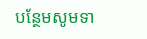បន្ថែមសូមទា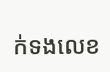ក់ទងលេខ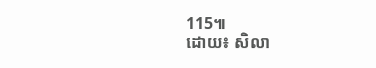115៕
ដោយ៖ សិលា